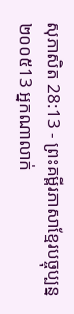សុភាសិត 28:13 - ព្រះគម្ពីរភាសាខ្មែរបច្ចុប្បន្ន ២០០៥13 អ្នកណាលាក់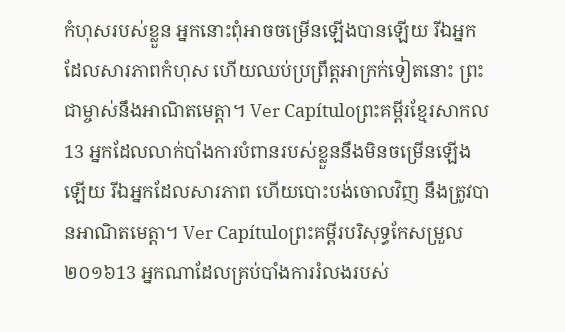កំហុសរបស់ខ្លួន អ្នកនោះពុំអាចចម្រើនឡើងបានឡើយ រីឯអ្នកដែលសារភាពកំហុស ហើយឈប់ប្រព្រឹត្តអាក្រក់ទៀតនោះ ព្រះជាម្ចាស់នឹងអាណិតមេត្តា។ Ver Capítuloព្រះគម្ពីរខ្មែរសាកល13 អ្នកដែលលាក់បាំងការបំពានរបស់ខ្លួននឹងមិនចម្រើនឡើងឡើយ រីឯអ្នកដែលសារភាព ហើយបោះបង់ចោលវិញ នឹងត្រូវបានអាណិតមេត្តា។ Ver Capítuloព្រះគម្ពីរបរិសុទ្ធកែសម្រួល ២០១៦13 អ្នកណាដែលគ្រប់បាំងការរំលងរបស់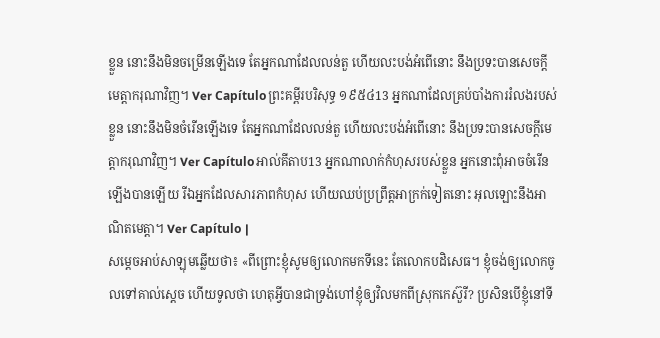ខ្លួន នោះនឹងមិនចម្រើនឡើងទេ តែអ្នកណាដែលលន់តួ ហើយលះបង់អំពើនោះ នឹងប្រទះបានសេចក្ដីមេត្តាករុណាវិញ។ Ver Capítuloព្រះគម្ពីរបរិសុទ្ធ ១៩៥៤13 អ្នកណាដែលគ្រប់បាំងការរំលងរបស់ខ្លួន នោះនឹងមិនចំរើនឡើងទេ តែអ្នកណាដែលលន់តួ ហើយលះបង់អំពើនោះ នឹងប្រទះបានសេចក្ដីមេត្តាករុណាវិញ។ Ver Capítuloអាល់គីតាប13 អ្នកណាលាក់កំហុសរបស់ខ្លួន អ្នកនោះពុំអាចចំរើនឡើងបានឡើយ រីឯអ្នកដែលសារភាពកំហុស ហើយឈប់ប្រព្រឹត្តអាក្រក់ទៀតនោះ អុលឡោះនឹងអាណិតមេត្តា។ Ver Capítulo |
សម្ដេចអាប់សាឡុមឆ្លើយថា៖ «ពីព្រោះខ្ញុំសូមឲ្យលោកមកទីនេះ តែលោកបដិសេធ។ ខ្ញុំចង់ឲ្យលោកចូលទៅគាល់ស្ដេច ហើយទូលថា ហេតុអ្វីបានជាទ្រង់ហៅខ្ញុំឲ្យវិលមកពីស្រុកកេស៊ួរី? ប្រសិនបើខ្ញុំនៅទី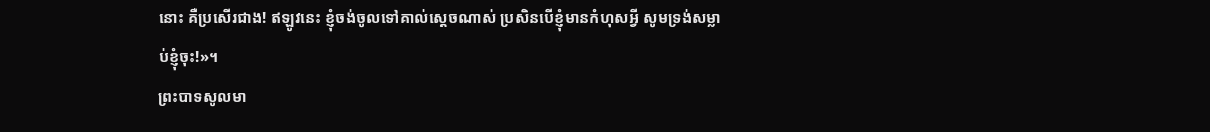នោះ គឺប្រសើរជាង! ឥឡូវនេះ ខ្ញុំចង់ចូលទៅគាល់ស្ដេចណាស់ ប្រសិនបើខ្ញុំមានកំហុសអ្វី សូមទ្រង់សម្លាប់ខ្ញុំចុះ!»។
ព្រះបាទសូលមា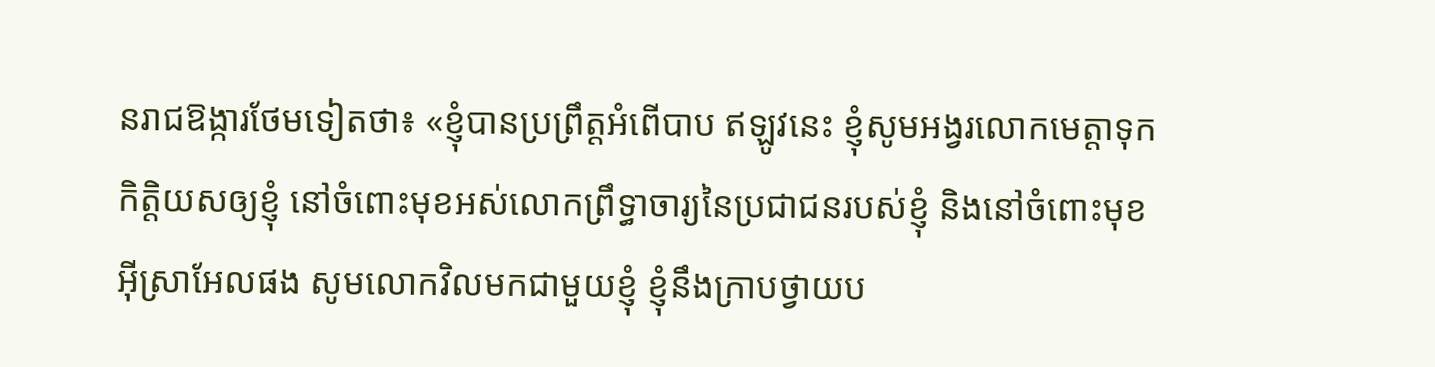នរាជឱង្ការថែមទៀតថា៖ «ខ្ញុំបានប្រព្រឹត្តអំពើបាប ឥឡូវនេះ ខ្ញុំសូមអង្វរលោកមេត្តាទុកកិត្តិយសឲ្យខ្ញុំ នៅចំពោះមុខអស់លោកព្រឹទ្ធាចារ្យនៃប្រជាជនរបស់ខ្ញុំ និងនៅចំពោះមុខអ៊ីស្រាអែលផង សូមលោកវិលមកជាមួយខ្ញុំ ខ្ញុំនឹងក្រាបថ្វាយប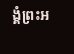ង្គំព្រះអ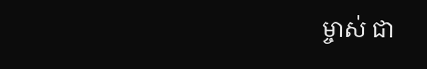ម្ចាស់ ជា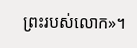ព្រះរបស់លោក»។